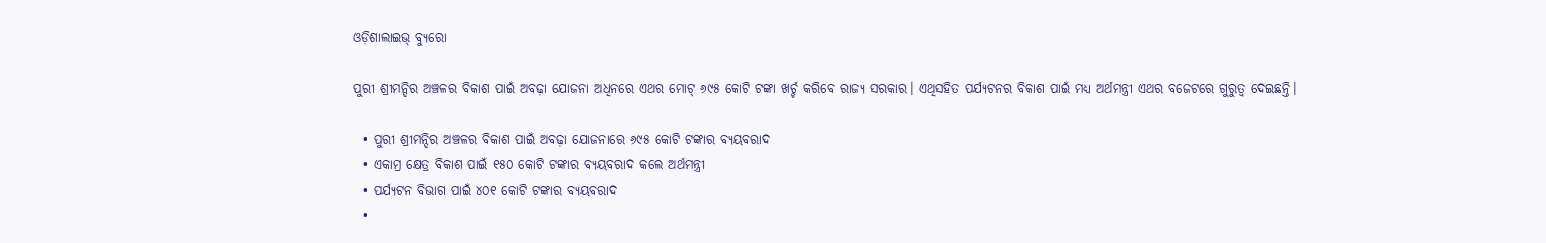ଓଡ଼ିଶାଲାଇଭ୍ ବ୍ୟୁରୋ

ପୁରୀ ଶ୍ରୀମନ୍ଦିର ଅଞ୍ଚଳର ବିକାଶ ପାଇଁ ଅବଢ଼ା ଯୋଜନା ଅଧିନରେ ଏଥର ମୋଟ୍ ୬୯୫ କୋଟି ଟଙ୍କା ଖର୍ଚ୍ଚ କରିବେ ରାଜ୍ୟ ସରକାର। ଏଥିସହିତ ପର୍ଯ୍ୟଟନର ବିକାଶ ପାଇଁ ମଧ୍ୟ ଅର୍ଥମନ୍ତ୍ରୀ ଏଥର ବଜେଟରେ ଗୁରୁତ୍ୱ ଦେଇଛନ୍ତି।

  • ପୁରୀ ଶ୍ରୀମନ୍ଦିର ଅଞ୍ଚଳର ବିକାଶ ପାଇଁ ଅବଢ଼ା ଯୋଜନାରେ ୬୯୫ କୋଟି ଟଙ୍କାର ବ୍ୟୟବରାଦ
  • ଏକାମ୍ର କ୍ଷେତ୍ର ବିକାଶ ପାଇଁ ୧୫୦ କୋଟି ଟଙ୍କାର ବ୍ୟୟବରାଦ କଲେ ଅର୍ଥମନ୍ତ୍ରୀ
  • ପର୍ଯ୍ୟଟନ ବିଭାଗ ପାଇଁ ୪୦୧ କୋଟି ଟଙ୍କାର ବ୍ୟୟବରାଦ
  •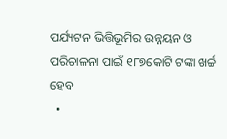ପର୍ଯ୍ୟଟନ ଭିତ୍ତିଭୂମିର ଉନ୍ନୟନ ଓ ପରିଚାଳନା ପାଇଁ ୧୮୭କୋଟି ଟଙ୍କା ଖର୍ଚ୍ଚ ହେବ
  •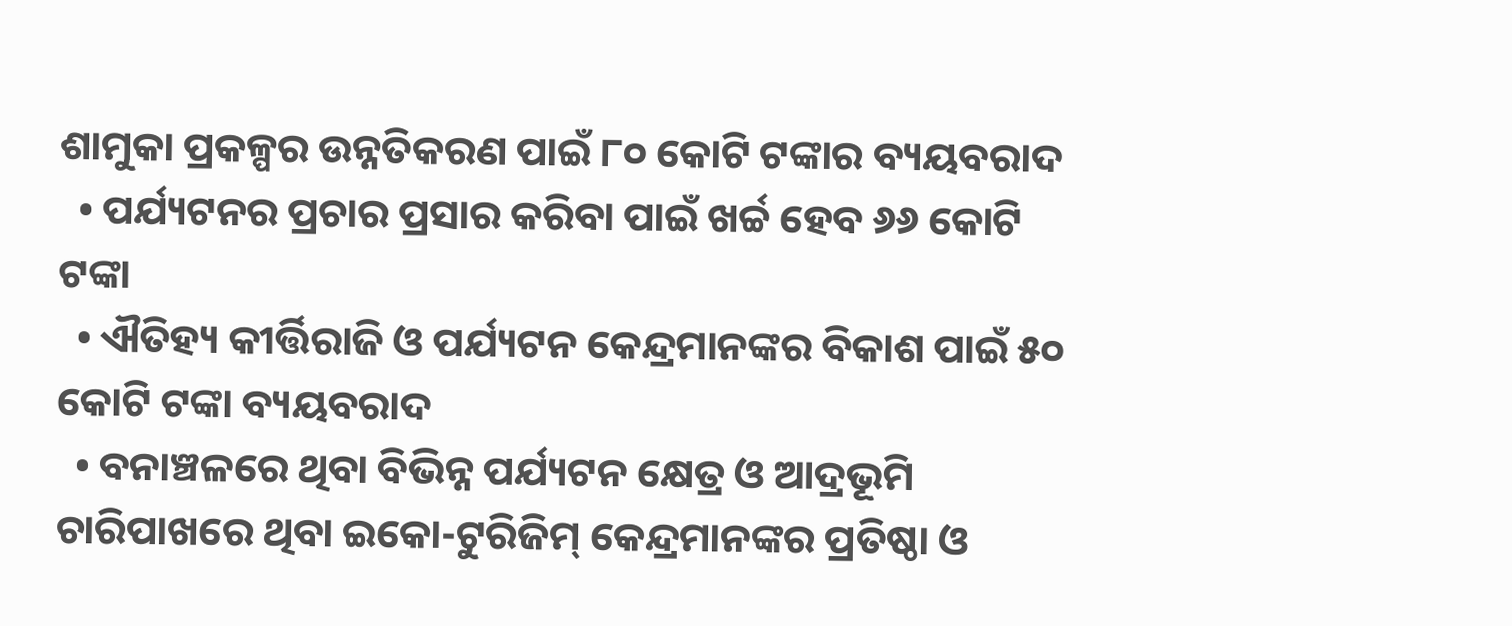ଶାମୁକା ପ୍ରକଳ୍ପର ଉନ୍ନତିକରଣ ପାଇଁ ୮୦ କୋଟି ଟଙ୍କାର ବ୍ୟୟବରାଦ
  • ପର୍ଯ୍ୟଟନର ପ୍ରଚାର ପ୍ରସାର କରିବା ପାଇଁ ଖର୍ଚ୍ଚ ହେବ ୬୬ କୋଟି ଟଙ୍କା
  • ଐତିହ୍ୟ କୀର୍ତ୍ତିରାଜି ଓ ପର୍ଯ୍ୟଟନ କେନ୍ଦ୍ରମାନଙ୍କର ବିକାଶ ପାଇଁ ୫୦ କୋଟି ଟଙ୍କା ବ୍ୟୟବରାଦ
  • ବନାଞ୍ଚଳରେ ଥିବା ବିଭିନ୍ନ ପର୍ଯ୍ୟଟନ କ୍ଷେତ୍ର ଓ ଆଦ୍ରଭୂମି ଚାରିପାଖରେ ଥିବା ଇକୋ-ଟୁରିଜିମ୍ କେନ୍ଦ୍ରମାନଙ୍କର ପ୍ରତିଷ୍ଠା ଓ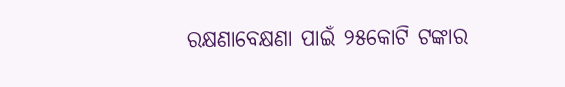ରକ୍ଷଣାବେକ୍ଷଣା ପାଇଁ ୨୫କୋଟି ଟଙ୍କାର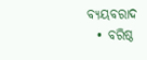ବ୍ୟୟବରାଦ
  • ବରିଷ୍ଠ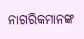ନାଗରିକମାନଙ୍କ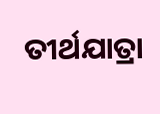ତୀର୍ଥଯାତ୍ରା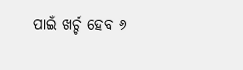ପାଇଁ ଖର୍ଚ୍ଚ ହେବ ୬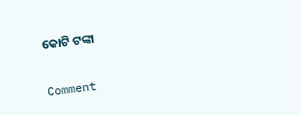କୋଟି ଟଙ୍କା

Comment